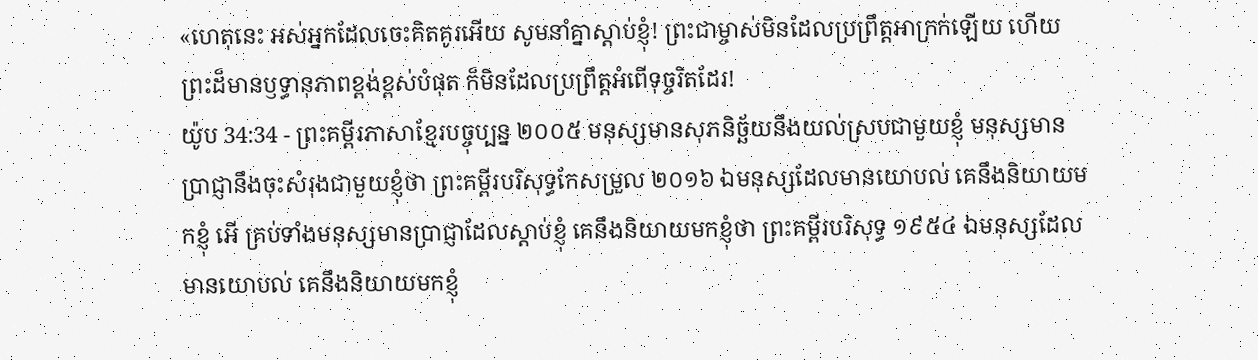«ហេតុនេះ អស់អ្នកដែលចេះគិតគូរអើយ សូមនាំគ្នាស្ដាប់ខ្ញុំ! ព្រះជាម្ចាស់មិនដែលប្រព្រឹត្តអាក្រក់ឡើយ ហើយព្រះដ៏មានឫទ្ធានុភាពខ្ពង់ខ្ពស់បំផុត ក៏មិនដែលប្រព្រឹត្តអំពើទុច្ចរិតដែរ!
យ៉ូប 34:34 - ព្រះគម្ពីរភាសាខ្មែរបច្ចុប្បន្ន ២០០៥ មនុស្សមានសុភនិច្ឆ័យនឹងយល់ស្របជាមួយខ្ញុំ មនុស្សមានប្រាជ្ញានឹងចុះសំរុងជាមួយខ្ញុំថា ព្រះគម្ពីរបរិសុទ្ធកែសម្រួល ២០១៦ ឯមនុស្សដែលមានយោបល់ គេនឹងនិយាយមកខ្ញុំ អើ គ្រប់ទាំងមនុស្សមានប្រាជ្ញាដែលស្តាប់ខ្ញុំ គេនឹងនិយាយមកខ្ញុំថា ព្រះគម្ពីរបរិសុទ្ធ ១៩៥៤ ឯមនុស្សដែលមានយោបល់ គេនឹងនិយាយមកខ្ញុំ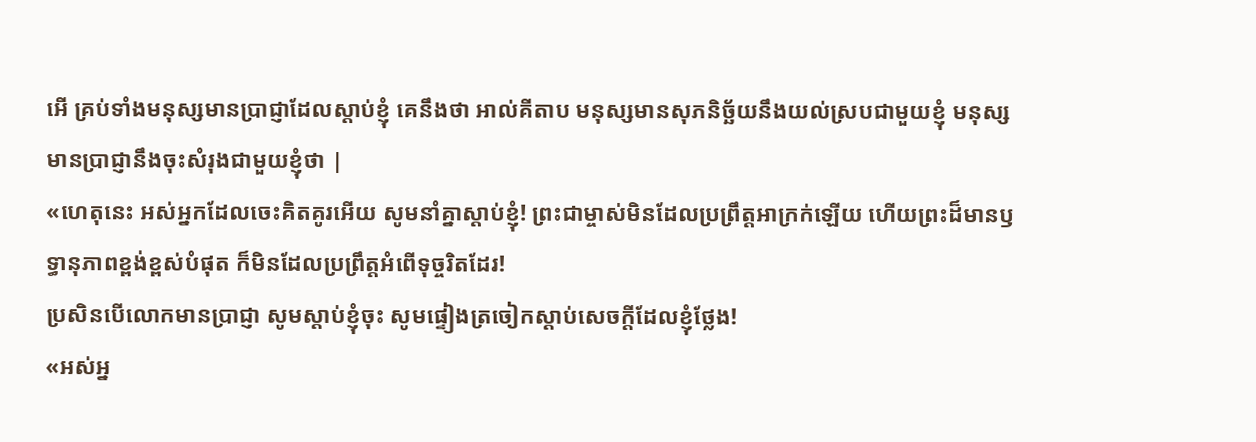អើ គ្រប់ទាំងមនុស្សមានប្រាជ្ញាដែលស្តាប់ខ្ញុំ គេនឹងថា អាល់គីតាប មនុស្សមានសុភនិច្ឆ័យនឹងយល់ស្របជាមួយខ្ញុំ មនុស្សមានប្រាជ្ញានឹងចុះសំរុងជាមួយខ្ញុំថា |
«ហេតុនេះ អស់អ្នកដែលចេះគិតគូរអើយ សូមនាំគ្នាស្ដាប់ខ្ញុំ! ព្រះជាម្ចាស់មិនដែលប្រព្រឹត្តអាក្រក់ឡើយ ហើយព្រះដ៏មានឫទ្ធានុភាពខ្ពង់ខ្ពស់បំផុត ក៏មិនដែលប្រព្រឹត្តអំពើទុច្ចរិតដែរ!
ប្រសិនបើលោកមានប្រាជ្ញា សូមស្ដាប់ខ្ញុំចុះ សូមផ្ទៀងត្រចៀកស្ដាប់សេចក្ដីដែលខ្ញុំថ្លែង!
«អស់អ្ន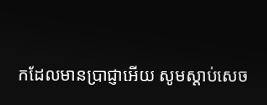កដែលមានប្រាជ្ញាអើយ សូមស្ដាប់សេច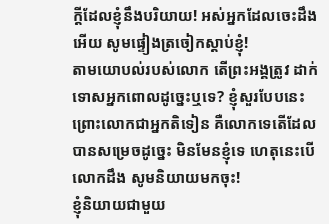ក្ដីដែលខ្ញុំនឹងបរិយាយ! អស់អ្នកដែលចេះដឹងអើយ សូមផ្ទៀងត្រចៀកស្ដាប់ខ្ញុំ!
តាមយោបល់របស់លោក តើព្រះអង្គត្រូវ ដាក់ទោសអ្នកពោលដូច្នេះឬទេ? ខ្ញុំសួរបែបនេះ ព្រោះលោកជាអ្នកតិទៀន គឺលោកទេតើដែលបានសម្រេចដូច្នេះ មិនមែនខ្ញុំទេ ហេតុនេះបើលោកដឹង សូមនិយាយមកចុះ!
ខ្ញុំនិយាយជាមួយ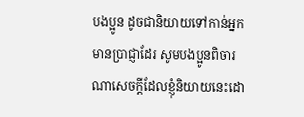បងប្អូន ដូចជានិយាយទៅកាន់អ្នកមានប្រាជ្ញាដែរ សូមបងប្អូនពិចារណាសេចក្ដីដែលខ្ញុំនិយាយនេះដោ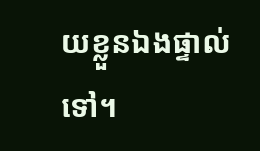យខ្លួនឯងផ្ទាល់ទៅ។